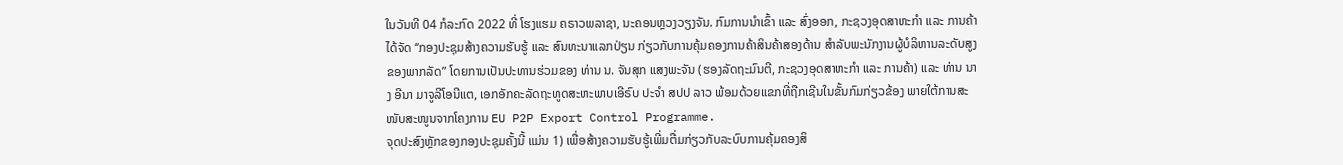ໃນວັນທີ 04 ກໍລະກົດ 2022 ທີ່ ໂຮງແຮມ ຄຣາວພລາຊາ, ນະຄອນຫຼວງວຽງຈັນ. ກົມການນຳເຂົ້າ ແລະ ສົ່ງອອກ, ກະຊວງອຸດສາຫະກຳ ແລະ ການຄ້າ ໄດ້ຈັດ ‘‘ກອງປະຊຸມສ້າງຄວາມຮັບຮູ້ ແລະ ສົນທະນາແລກປ່ຽນ ກ່ຽວກັບການຄຸ້ມຄອງການຄ້າສິນຄ້າສອງດ້ານ ສຳລັບພະນັກງານຜູ້ບໍລິຫານລະດັບສູງຂອງພາກລັດ” ໂດຍການເປັນປະທານຮ່ວມຂອງ ທ່ານ ນ. ຈັນສຸກ ແສງພະຈັນ (ຮອງລັດຖະມົນຕີ, ກະຊວງອຸດສາຫະກຳ ແລະ ການຄ້າ) ແລະ ທ່ານ ນາງ ອີນາ ມາຈູລີໂອນີແຕ, ເອກອັກຄະລັດຖະທູດສະຫະພາບເອີຣົບ ປະຈຳ ສປປ ລາວ ພ້ອມດ້ວຍແຂກທີ່ຖືກເຊີນໃນຂັ້ນກົມກ່ຽວຂ້ອງ ພາຍໃຕ້ການສະໜັບສະໜູນຈາກໂຄງການ EU P2P Export Control Programme.
ຈຸດປະສົງຫຼັກຂອງກອງປະຊຸມຄັ້ງນີ້ ແມ່ນ 1) ເພື່ອສ້າງຄວາມຮັບຮູ້ເພີ່ມຕື່ມກ່ຽວກັບລະບົບການຄຸ້ມຄອງສິ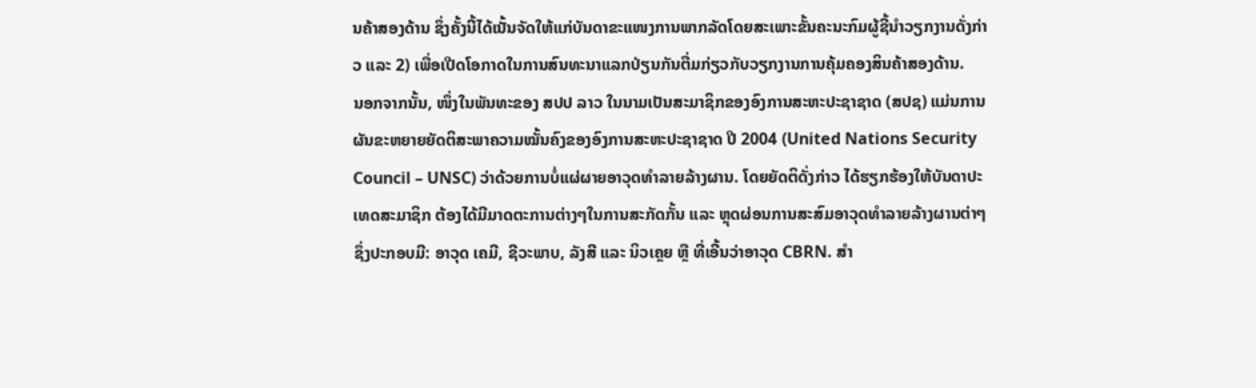ນຄ້າສອງດ້ານ ຊຶ່ງຄັ້ງນີ້ໄດ້ເນັ້ນຈັດໃຫ້ແກ່ບັນດາຂະແໜງການພາກລັດໂດຍສະເພາະຂັ້ນຄະນະກົມຜູ້ຊີ້ນຳວຽກງານດັ່ງກ່າວ ແລະ 2) ເພື່ອເປີດໂອກາດໃນການສົນທະນາແລກປ່ຽນກັນຕື່ມກ່ຽວກັບວຽກງານການຄຸ້ມຄອງສິນຄ້າສອງດ້ານ.
ນອກຈາກນັ້ນ, ໜຶ່ງໃນພັນທະຂອງ ສປປ ລາວ ໃນນາມເປັນສະມາຊິກຂອງອົງການສະຫະປະຊາຊາດ (ສປຊ) ແມ່ນການຜັນຂະຫຍາຍຍັດຕິສະພາຄວາມໝັ້ນຄົງຂອງອົງການສະຫະປະຊາຊາດ ປີ 2004 (United Nations Security Council – UNSC) ວ່າດ້ວຍການບໍ່ແຜ່ຜາຍອາວຸດທຳລາຍລ້າງຜານ. ໂດຍຍັດຕິດັ່ງກ່າວ ໄດ້ຮຽກຮ້ອງໃຫ້ບັນດາປະເທດສະມາຊິກ ຕ້ອງໄດ້ມີມາດຕະການຕ່າງໆໃນການສະກັດກັ້ນ ແລະ ຫຼຸດຜ່ອນການສະສົມອາວຸດທຳລາຍລ້າງຜານຕ່າໆ ຊຶ່ງປະກອບມີ: ອາວຸດ ເຄມີ, ຊີວະພາບ, ລັງສີ ແລະ ນິວເຄຼຍ ຫຼື ທີ່ເອີ້ນວ່າອາວຸດ CBRN. ສຳ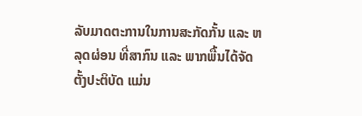ລັບມາດຕະການໃນການສະກັດກັ້ນ ແລະ ຫລຸດຜ່ອນ ທີ່ສາກົນ ແລະ ພາກພື້ນໄດ້ຈັດຕັ້ງປະຕິບັດ ແມ່ນ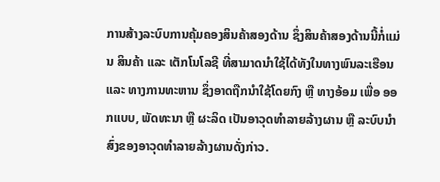ການສ້າງລະບົບການຄຸ້ມຄອງສິນຄ້າສອງດ້ານ ຊຶ່ງສິນຄ້າສອງດ້ານນີ້ກໍ່ແມ່ນ ສິນຄ້າ ແລະ ເຕັກໂນໂລຊີ ທີ່ສາມາດນຳໃຊ້ໄດ້ທັງໃນທາງພົນລະເຮືອນ ແລະ ທາງການທະຫານ ຊຶ່ງອາດຖືກນຳໃຊ້ໂດຍກົງ ຫຼື ທາງອ້ອມ ເພື່ອ ອອກແບບ, ພັດທະນາ ຫຼື ຜະລິດ ເປັນອາວຸດທໍາລາຍລ້າງຜານ ຫຼື ລະບົບນຳສົ່ງຂອງອາວຸດທໍາລາຍລ້າງຜານດັ່ງກ່າວ.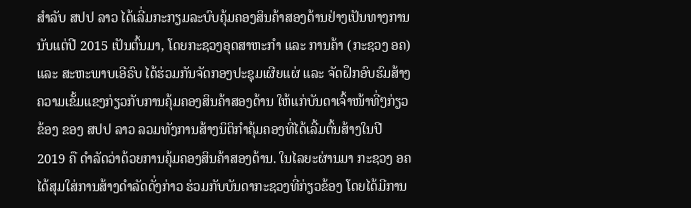ສຳລັບ ສປປ ລາວ ໄດ້ເລີ່ມກະກຽມລະບົບຄຸ້ມຄອງສິນຄ້າສອງດ້ານຢ່າງເປັນທາງການ ນັບແຕ່ປີ 2015 ເປັນຕົ້ນມາ, ໂດຍກະຊວງອຸດສາຫະກຳ ແລະ ການຄ້າ (ກະຊວງ ອຄ) ແລະ ສະຫະພາບເອີຣົບ ໄດ້ຮ່ວມກັນຈັດກອງປະຊຸມເຜີຍແຜ່ ແລະ ຈັດຝຶກອົບຮົມສ້າງຄວາມເຂັ້ມແຂງກ່ຽວກັບການຄຸ້ມຄອງສິນຄ້າສອງດ້ານ ໃຫ້ແກ່ບັນດາເຈົ້າໜ້າທີ່ໆກ່ຽວຂ້ອງ ຂອງ ສປປ ລາວ ລວມທັງການສ້າງນິຕິກຳຄຸ້ມຄອງທີ່ໄດ້ເລີ້ມຕົ້ນສ້າງໃນປີ 2019 ຄື ດຳລັດວ່າດ້ວຍການຄຸ້ມຄອງສິນຄ້າສອງດ້ານ. ໃນໄລຍະຜ່ານມາ ກະຊວງ ອຄ ໄດ້ສຸມໃສ່ການສ້າງດຳລັດດັ່ງກ່າວ ຮ່ວມກັບບັນດາກະຊວງທີ່ກ່ຽວຂ້ອງ ໂດຍໄດ້ມີການ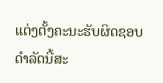ແຕ່ງຕັ້ງຄະນະຮັບຜິດຊອບດຳລັດນີ້ສະ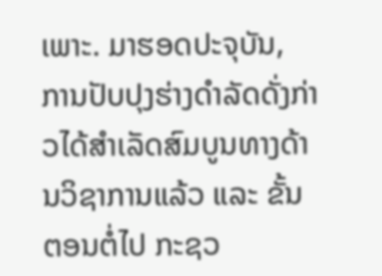ເພາະ. ມາຮອດປະຈຸບັນ, ການປັບປຸງຮ່າງດຳລັດດັ່ງກ່າວໄດ້ສຳເລັດສົມບູນທາງດ້ານວິຊາການແລ້ວ ແລະ ຂັ້ນຕອນຕໍ່ໄປ ກະຊວ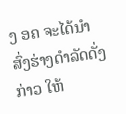ງ ອຄ ຈະໄດ້ນຳສົ່ງຮ່າງດຳລັດດັ່ງກ່າວ ໃຫ້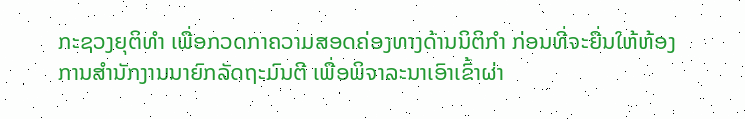ກະຊວງຍຸຕິທຳ ເພື່ອກວດກາຄວາມສອດຄ່ອງທາງດ້ານນິຕິກຳ ກ່ອນທີ່ຈະຍື່ນໃຫ້ຫ້ອງການສຳນັກງານນາຍົກລັດຖະມົນຕີ ເພື່ອພິຈາລະນາເອົາເຂົ້າຜ່າ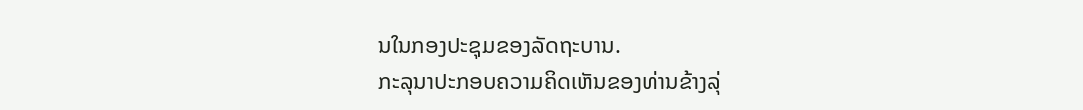ນໃນກອງປະຊຸມຂອງລັດຖະບານ.
ກະລຸນາປະກອບຄວາມຄິດເຫັນຂອງທ່ານຂ້າງລຸ່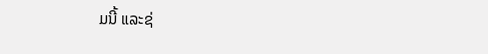ມນີ້ ແລະຊ່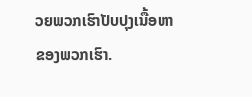ວຍພວກເຮົາປັບປຸງເນື້ອຫາຂອງພວກເຮົາ.